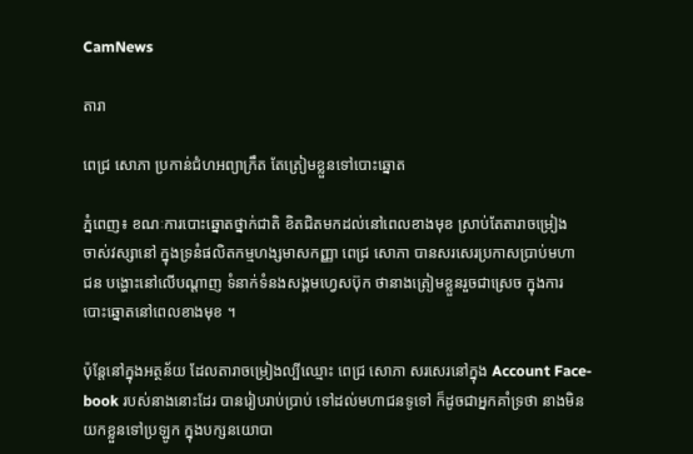CamNews

តារា

ពេជ្រ សោភា ប្រកាន់ជំហអព្យាក្រឹត តែត្រៀមខ្លួនទៅបោះឆ្នោត

ភ្នំពេញ៖ ខណៈការបោះឆ្នោតថ្នាក់ជាតិ ខិតជិតមកដល់នៅពេលខាងមុខ ស្រាប់តែតារាចម្រៀង
ចាស់វស្សានៅ ក្នុងទ្រនំផលិតកម្មហង្សមាសកញ្ញា ពេជ្រ សោភា បានសរសេរប្រកាសប្រាប់មហា
ជន បង្ហោះនៅលើបណ្តាញ ទំនាក់ទំនងសង្គមហ្វេសប៊ុក ថានាងត្រៀមខ្លួនរួចជាស្រេច ក្នុងការ
បោះឆ្នោតនៅពេលខាងមុខ ។

ប៉ុន្តែនៅក្នុងអត្ថន័យ ដែលតារាចម្រៀងល្បីឈ្មោះ ពេជ្រ សោភា សរសេរនៅក្នុង Account Face-
book របស់នាងនោះដែរ បានរៀបរាប់ប្រាប់ ទៅដល់មហាជនទូទៅ ក៏ដូចជាអ្នកគាំទ្រថា នាងមិន
យកខ្លួនទៅប្រឡូក ក្នុងបក្សនយោបា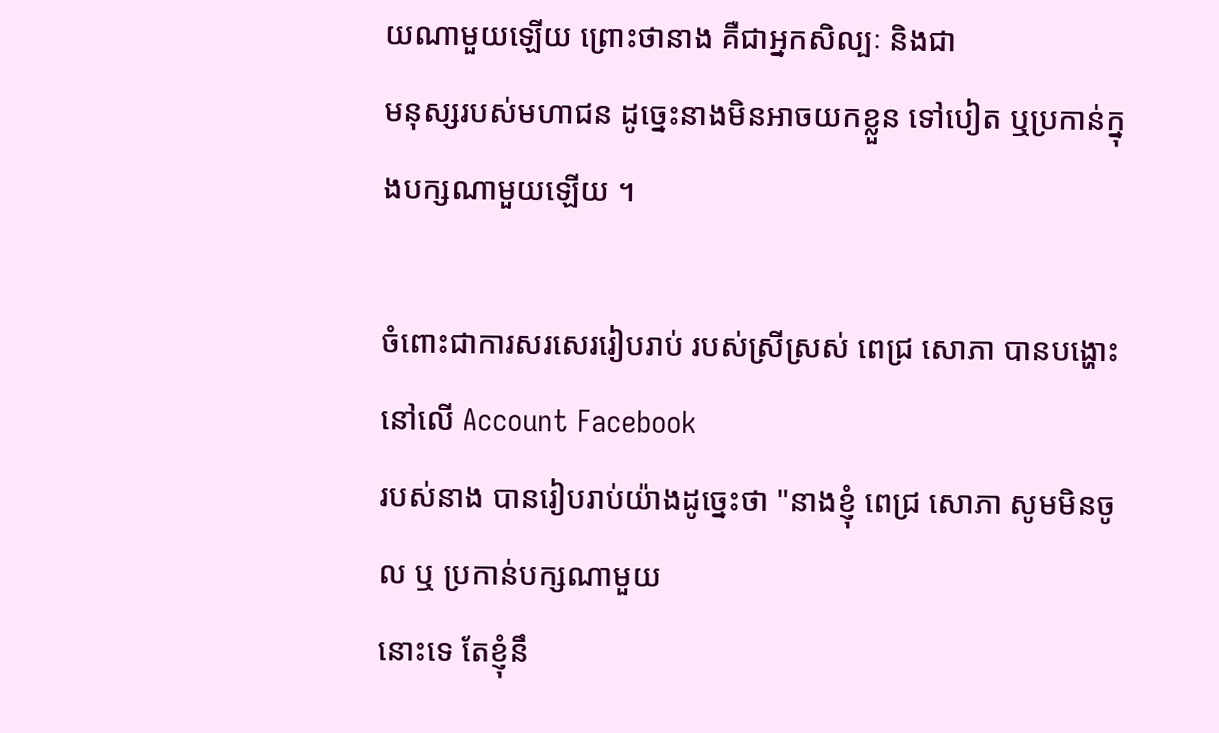យណាមួយឡើយ ព្រោះថានាង គឺជាអ្នកសិល្បៈ និងជា
មនុស្សរបស់មហាជន ដូច្នេះនាងមិនអាចយកខ្លួន ទៅបៀត ឬប្រកាន់ក្នុងបក្សណាមួយឡើយ ។

ចំពោះជាការសរសេររៀបរាប់ របស់ស្រីស្រស់ ពេជ្រ សោភា បានបង្ហោះនៅលើ Account Facebook
របស់នាង បានរៀបរាប់យ៉ាងដូច្នេះថា "នាងខ្ញុំ ពេជ្រ សោភា សូមមិនចូល ឬ ប្រកាន់បក្សណាមួយ
នោះទេ តែខ្ញុំនឹ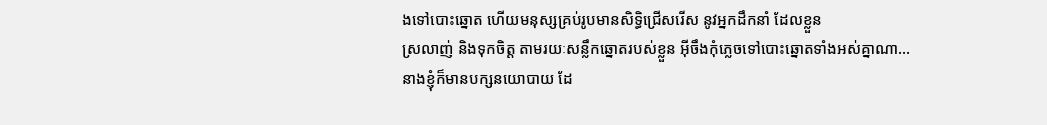ងទៅបោះឆ្នោត ហើយមនុស្សគ្រប់រូបមានសិទ្ធិជ្រើសរើស នូវអ្នកដឹកនាំ ដែលខ្លួន
ស្រលាញ់ និងទុកចិត្ត តាមរយៈសន្លឹកឆ្នោតរបស់ខ្លួន អ៊ីចឹងកុំភ្លេចទៅបោះឆ្នោតទាំងអស់គ្នាណា...
នាងខ្ញុំក៏មានបក្សនយោបាយ ដែ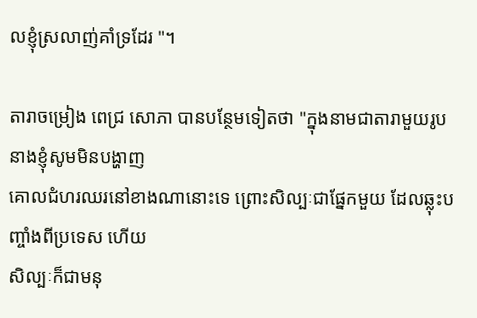លខ្ញុំស្រលាញ់គាំទ្រដែរ "។

តារាចម្រៀង ពេជ្រ សោភា បានបន្ថែមទៀតថា "ក្នុងនាមជាតារាមួយរូប នាងខ្ញុំសូមមិនបង្ហាញ
គោលជំហរឈរនៅខាងណានោះទេ ព្រោះសិល្បៈជាផ្នែកមួយ ដែលឆ្លុះបញ្ចាំងពីប្រទេស ហើយ
សិល្បៈក៏ជាមនុ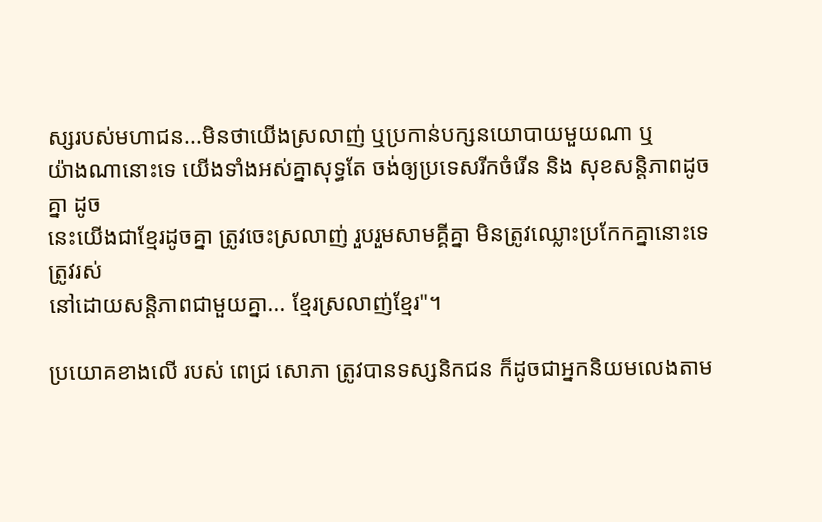ស្សរបស់មហាជន...មិនថាយើងស្រលាញ់ ឬប្រកាន់បក្សនយោបាយមួយណា ឬ
យ៉ាងណានោះទេ យើងទាំងអស់គ្នាសុទ្ធតែ ចង់ឲ្យប្រទេសរីកចំរើន និង សុខសន្តិភាពដូចគ្នា ដូច
នេះយើងជាខ្មែរដូចគ្នា ត្រូវចេះស្រលាញ់ រួបរួមសាមគ្គីគ្នា មិនត្រូវឈ្លោះប្រកែកគ្នានោះទេ ត្រូវរស់
នៅដោយសន្តិភាពជាមួយគ្នា... ខ្មែរស្រលាញ់ខ្មែរ"។

ប្រយោគខាងលើ របស់ ពេជ្រ សោភា ត្រូវបានទស្សនិកជន ក៏ដូចជាអ្នកនិយមលេងតាម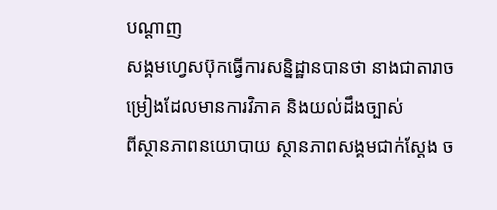បណ្ដាញ
សង្គមហ្វេសប៊ុកធ្វើការសន្និដ្ឋានបានថា នាងជាតារាចម្រៀងដែលមានការវិភាគ និងយល់ដឹងច្បាស់
ពីស្ថានភាពនយោបាយ ស្ថានភាពសង្គមជាក់ស្ដែង ច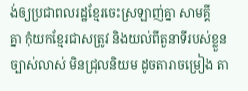ង់ឲ្យប្រជាពលរដ្ឋខ្មែរចេះស្រឡាញ់គ្នា សាមគ្គី
គ្នា កុំយកខ្មែរជាសត្រូវ និងយល់ពីតួនាទីរបស់ខ្លួនច្បាស់លាស់ មិនជ្រុលនិយម ដូចតារាចម្រៀង តា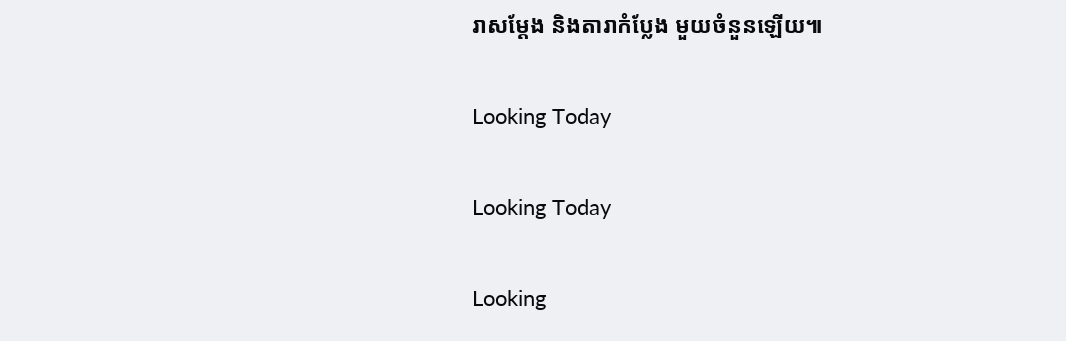រាសម្ដែង និងតារាកំប្លែង មួយចំនួនឡើយ៕

Looking Today

Looking Today

Looking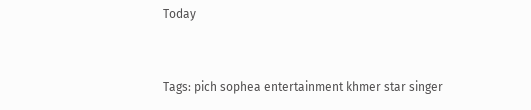Today


Tags: pich sophea entertainment khmer star singer